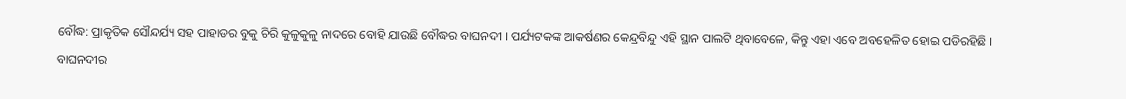ବୌଦ୍ଧ: ପ୍ରାକୃତିକ ସୌନ୍ଦର୍ଯ୍ୟ ସହ ପାହାଡର ବୁକୁ ଚିରି କୁଳୁକୁଳୁ ନାଦରେ ବୋହି ଯାଉଛି ବୌଦ୍ଧର ବାଘନଦୀ । ପର୍ଯ୍ୟଟକଙ୍କ ଆକର୍ଷଣର କେନ୍ଦ୍ରବିନ୍ଦୁ ଏହି ସ୍ଥାନ ପାଲଟି ଥିବାବେଳେ, କିନ୍ତୁ ଏହା ଏବେ ଅବହେଳିତ ହୋଇ ପଡିରହିଛି ।
ବାଘନଦୀର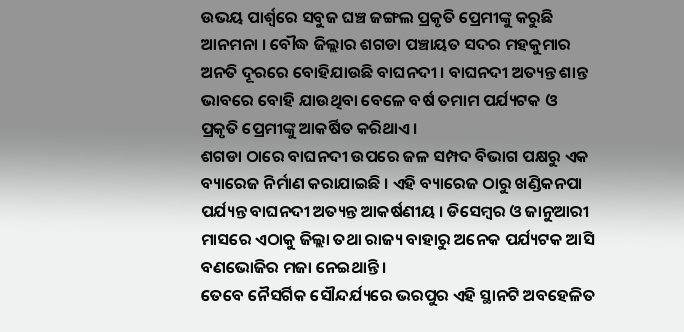ଉଭୟ ପାର୍ଶ୍ଵରେ ସବୁଜ ଘଞ୍ଚ ଜଙ୍ଗଲ ପ୍ରକୃତି ପ୍ରେମୀଙ୍କୁ କରୁଛି ଆନମନା । ବୌଦ୍ଧ ଜିଲ୍ଲାର ଶଗଡା ପଞ୍ଚାୟତ ସଦର ମହକୁମାର ଅନତି ଦୂରରେ ବୋହିଯାଉଛି ବାଘନଦୀ । ବାଘନଦୀ ଅତ୍ୟନ୍ତ ଶାନ୍ତ ଭାବରେ ବୋହି ଯାଉଥିବା ବେଳେ ବର୍ଷ ତମାମ ପର୍ଯ୍ୟଟକ ଓ ପ୍ରକୃତି ପ୍ରେମୀଙ୍କୁ ଆକର୍ଷିତ କରିଥାଏ ।
ଶଗଡା ଠାରେ ବାଘନଦୀ ଉପରେ ଜଳ ସମ୍ପଦ ବିଭାଗ ପକ୍ଷରୁ ଏକ ବ୍ୟାରେଜ ନିର୍ମାଣ କରାଯାଇଛି । ଏହି ବ୍ୟାରେଜ ଠାରୁ ଖଣ୍ଡିକନପା ପର୍ଯ୍ୟନ୍ତ ବାଘନଦୀ ଅତ୍ୟନ୍ତ ଆକର୍ଷଣୀୟ । ଡିସେମ୍ବର ଓ ଜାନୁଆରୀ ମାସରେ ଏଠାକୁ ଜିଲ୍ଲା ତଥା ରାଜ୍ୟ ବାହାରୁ ଅନେକ ପର୍ଯ୍ୟଟକ ଆସି ବଣଭୋଜିର ମଜା ନେଇଥାନ୍ତି ।
ତେବେ ନୈସର୍ଗିକ ସୌନ୍ଦର୍ଯ୍ୟରେ ଭରପୁର ଏହି ସ୍ଥାନଟି ଅବହେଳିତ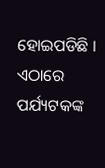ହୋଇପଡିଛି । ଏଠାରେ ପର୍ଯ୍ୟଟକଙ୍କ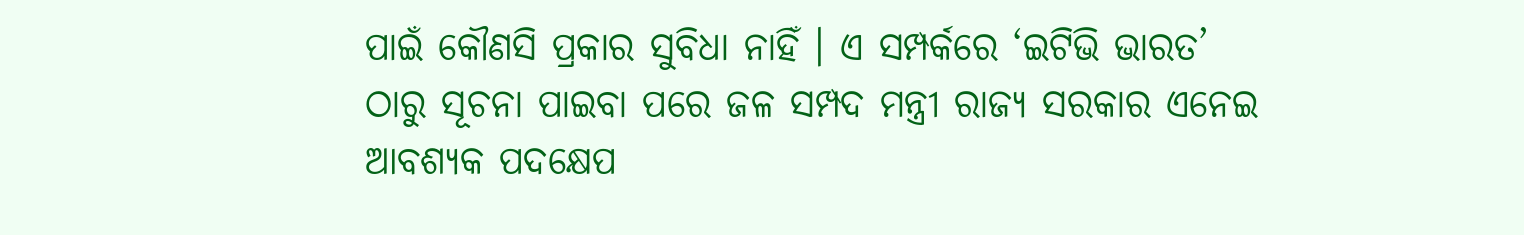ପାଇଁ କୌଣସି ପ୍ରକାର ସୁବିଧା ନାହିଁ । ଏ ସମ୍ପର୍କରେ ‘ଇଟିଭି ଭାରତ’ ଠାରୁ ସୂଚନା ପାଇବା ପରେ ଜଳ ସମ୍ପଦ ମନ୍ତ୍ରୀ ରାଜ୍ୟ ସରକାର ଏନେଇ ଆବଶ୍ୟକ ପଦକ୍ଷେପ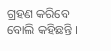ଗ୍ରହଣ କରିବେ ବୋଲି କହିଛନ୍ତି ।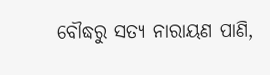ବୌଦ୍ଧରୁ ସତ୍ୟ ନାରାୟଣ ପାଣି,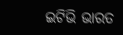ଇଟିଭି ଭାରତ